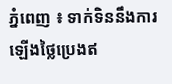ភ្នំពេញ ៖ ទាក់ទិននឹងការឡើងថ្លៃប្រេងឥ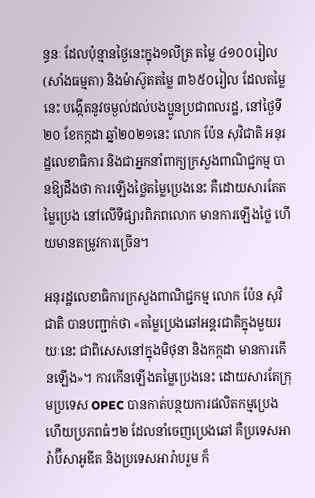ន្ធនៈ ដែលប៉ុន្មានថ្ងៃនេះក្នុង១លីត្រ តម្លៃ ៤១០០រៀល (សាំងធម្មតា) និងម៉ាស៊ូតតម្លៃ ៣៦៥០រៀល ដែលតម្លៃនេះ បង្កើតនូវចម្ងល់ដល់បងប្អូនប្រជាពលរដ្ឋ, នៅថ្ងៃទី២០ ខែកក្កដា ឆ្នាំ២០២១នេះ លោក ប៉ែន សុវិជាតិ អនុរដ្ឋលេខាធិការ និងជាអ្នកនាំពាក្យក្រសួងពាណិជ្ជកម្ម បានឱ្យដឹងថា ការឡើងថ្លៃតម្លៃប្រេងនេះ គឺដោយសារតែតម្លៃប្រេង នៅលើទីផ្សារពិភពលោក មានការឡើងថ្លៃ ហើយមានតម្រូវការច្រើន។

អនុរដ្ឋលេខាធិការក្រសួងពាណិជ្ជកម្ម លោក ប៉ែន សុវិជាតិ បានបញ្ជាក់ថា «តម្លៃប្រេងឆៅអន្ដរជាតិក្នុងមួយរយៈនេះ ជាពិសេសនៅក្នុងមិថុនា និងកក្កដា មានការកើនឡើង»។ ការកើនឡើងតម្លៃប្រេងនេះ ដោយសារតែក្រុមប្រទេស OPEC បានកាត់បន្ថយការផលិតកម្មប្រេង ហើយប្រភពធំៗ២ ដែលនាំចេញប្រេងឆៅ គឺប្រទេសអារ៉ាប៊ីសាអូឌីត និងប្រទេសអារ៉ាបរួម ក៏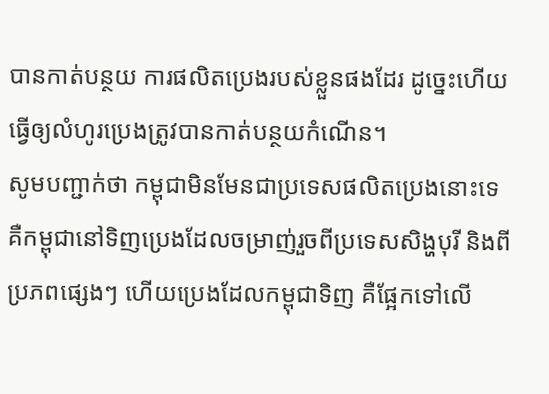បានកាត់បន្ថយ ការផលិតប្រេងរបស់ខ្លួនផងដែរ ដូច្នេះហើយធ្វើឲ្យលំហូរប្រេងត្រូវបានកាត់បន្ថយកំណើន។
សូមបញ្ជាក់ថា កម្ពុជាមិនមែនជាប្រទេសផលិតប្រេងនោះទេ គឺកម្ពុជានៅទិញប្រេងដែលចម្រាញ់រួចពីប្រទេសសិង្ហបុរី និងពីប្រភពផ្សេងៗ ហើយប្រេងដែលកម្ពុជាទិញ គឺផ្អែកទៅលើ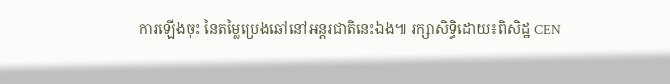ការឡើងចុះ នៃតម្លៃប្រេងឆៅនៅអន្ដរជាតិនេះឯង៕ រក្សាសិទ្ធិដោយ៖ពិសិដ្ឋ CEN